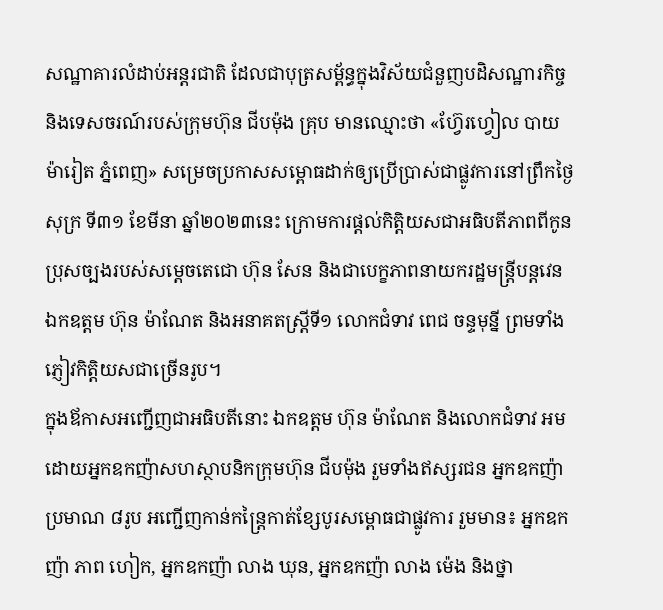សណ្ឋាគារលំដាប់អន្តរជាតិ ដែលជាបុត្រសម្ព័ន្ធក្នុងវិស័យជំនួញបដិសណ្ឋារកិច្ច និងទេសចរណ៍របស់ក្រុមហ៊ុន ជីបម៉ុង គ្រុប មានឈ្មោះថា «ហ្វ៊ែរហ្វៀល បាយ ម៉ារៀត ភ្នំពេញ» សម្រេចប្រកាសសម្ពោធដាក់ឲ្យប្រើប្រាស់ជាផ្លូវការនៅព្រឹកថ្ងៃសុក្រ ទី៣១ ខែមីនា ឆ្នាំ២០២៣នេះ ក្រោមការផ្តល់កិត្តិយសជាអធិបតីភាពពីកូនប្រុសច្បងរបស់សម្តេចតេជោ ហ៊ុន សែន និងជាបេក្ខភាពនាយករដ្ឋមន្រ្តីបន្តវេន ឯកឧត្តម ហ៊ុន ម៉ាណែត និងអនាគតស្រ្តីទី១ លោកជំទាវ ពេជ ចន្ទមុន្នី ព្រមទាំងភ្ញៀវកិត្តិយសជាច្រើនរូប។
ក្នុងឪកាសអញ្ជើញជាអធិបតីនោះ ឯកឧត្តម ហ៊ុន ម៉ាណែត និងលោកជំទាវ អមដោយអ្នកឧកញ៉ាសហស្ថាបនិកក្រុមហ៊ុន ជីបម៉ុង រួមទាំងឥស្សរជន អ្នកឧកញ៉ាប្រមាណ ៨រូប អញ្ជើញកាន់កន្ត្រៃកាត់ខ្សែបូរសម្ពោធជាផ្លូវការ រួមមាន៖ អ្នកឧកញ៉ា ភាព ហៀក, អ្នកឧកញ៉ា លាង ឃុន, អ្នកឧកញ៉ា លាង ម៉េង និងថ្នា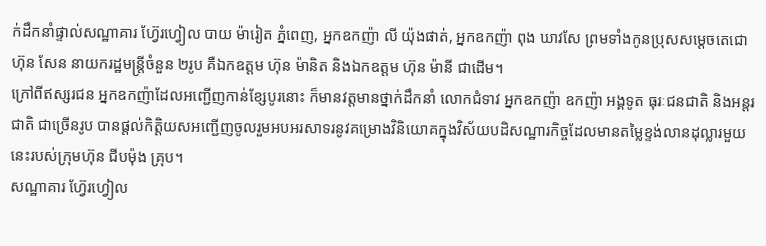ក់ដឹកនាំផ្ទាល់សណ្ឋាគារ ហ្វ៊ែរហ្វៀល បាយ ម៉ារៀត ភ្នំពេញ, អ្នកឧកញ៉ា លី យ៉ុងផាត់, អ្នកឧកញ៉ា ពុង ឃាវសែ ព្រមទាំងកូនប្រុសសម្តេចតេជោ ហ៊ុន សែន នាយករដ្ឋមន្រ្តីចំនួន ២រូប គឺឯកឧត្តម ហ៊ុន ម៉ានិត និងឯកឧត្តម ហ៊ុន ម៉ានី ជាដើម។
ក្រៅពីឥស្សរជន អ្នកឧកញ៉ាដែលអញ្ជើញកាន់ខ្សែបូរនោះ ក៏មានវត្តមានថ្នាក់ដឹកនាំ លោកជំទាវ អ្នកឧកញ៉ា ឧកញ៉ា អង្គទូត ធុរៈជនជាតិ និងអន្តរជាតិ ជាច្រើនរូប បានផ្ដល់កិត្តិយសអញ្ជើញចូលរួមអបអរសាទរនូវគម្រោងវិនិយោគក្នុងវិស័យបដិសណ្ឋារកិច្ចដែលមានតម្លៃខ្ទង់លានដុល្លារមួយនេះរបស់ក្រុមហ៊ុន ជីបម៉ុង គ្រុប។
សណ្ឋាគារ ហ្វ៊ែរហ្វៀល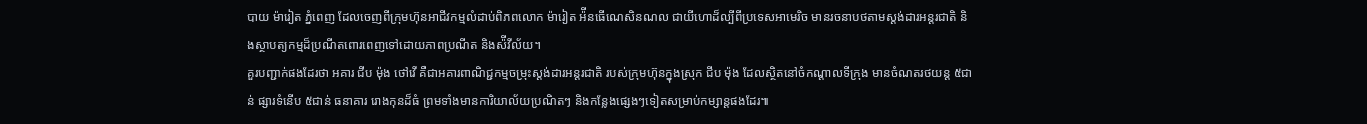បាយ ម៉ារៀត ភ្នំពេញ ដែលចេញពីក្រុមហ៊ុនអាជីវកម្មលំដាប់ពិភពលោក ម៉ារៀត អ៉ីនធើណេសិនណល ជាយីហោដ៏ល្បីពីប្រទេសអាមេរិច មានរចនាបថតាមស្ដង់ដារអន្តរជាតិ និងស្ថាបត្យកម្មដ៏ប្រណីតពោរពេញទៅដោយភាពប្រណីត និងស៉ីវីល័យ។
គួរបញ្ជាក់ផងដែរថា អគារ ជីប ម៉ុង ថៅវើ គឺជាអគារពាណិជ្ជកម្មចម្រុះស្ដង់ដារអន្តរជាតិ របស់ក្រុមហ៊ុនក្នុងស្រុក ជីប ម៉ុង ដែលស្ថិតនៅចំកណ្ដាលទីក្រុង មានចំណតរថយន្ត ៥ជាន់ ផ្សារទំនើប ៥ជាន់ ធនាគារ រោងកុនដ៏ធំ ព្រមទាំងមានការិយាល័យប្រណិតៗ និងកន្លែងផ្សេងៗទៀតសម្រាប់កម្សាន្តផងដែរ៕